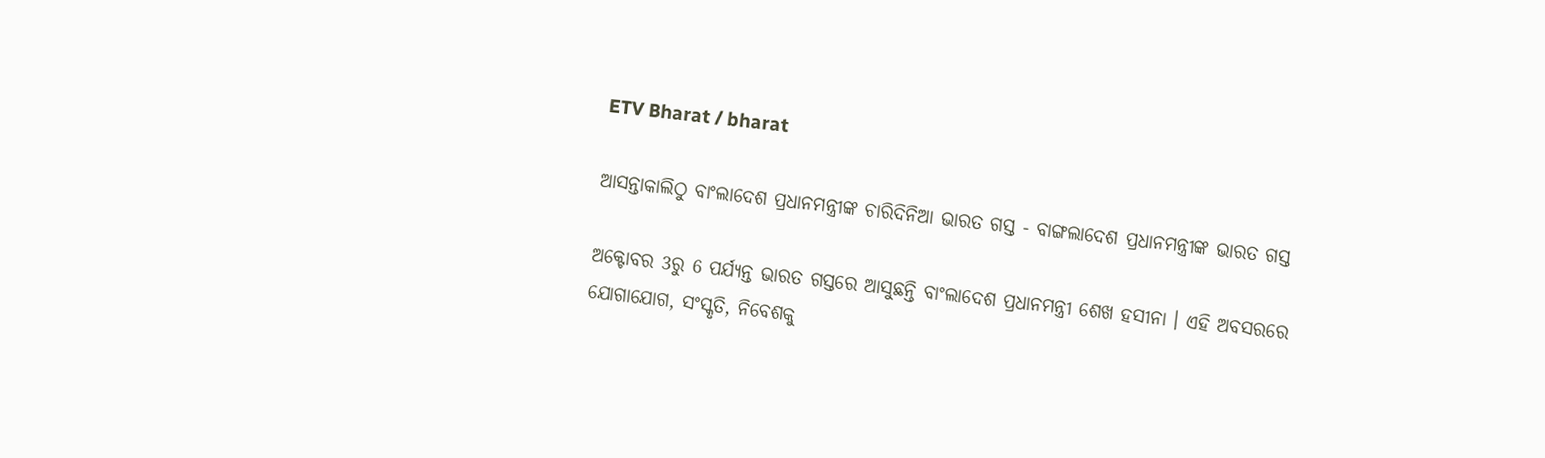ETV Bharat / bharat

ଆସନ୍ତାକାଲିଠୁ ବାଂଲାଦେଶ ପ୍ରଧାନମନ୍ତ୍ରୀଙ୍କ ଚାରିଦିନିଆ ଭାରତ ଗସ୍ତ - ବାଙ୍ଗଲାଦେଶ ପ୍ରଧାନମନ୍ତ୍ରୀଙ୍କ ଭାରତ ଗସ୍ତ

ଅକ୍ଟୋବର 3ରୁ 6 ପର୍ଯ୍ୟନ୍ତ ଭାରତ ଗସ୍ତରେ ଆସୁଛନ୍ତି ବାଂଲାଦେଶ ପ୍ରଧାନମନ୍ତ୍ରୀ ଶେଖ ହସୀନା । ଏହି ଅବସରରେ ଯୋଗାଯୋଗ, ସଂସ୍କୃତି, ନିବେଶକୁ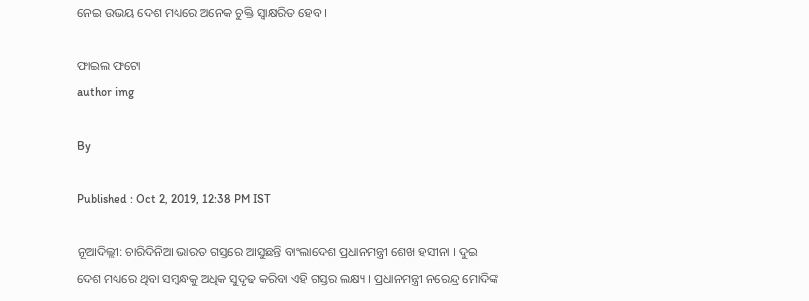ନେଇ ଉଭୟ ଦେଶ ମଧ୍ୟରେ ଅନେକ ଚୁକ୍ତି ସ୍ବାକ୍ଷରିତ ହେବ ।

ଫାଇଲ ଫଟୋ
author img

By

Published : Oct 2, 2019, 12:38 PM IST

ନୂଆଦିଲ୍ଲୀ: ଚାରିଦିନିଆ ଭାରତ ଗସ୍ତରେ ଆସୁଛନ୍ତି ବାଂଲାଦେଶ ପ୍ରଧାନମନ୍ତ୍ରୀ ଶେଖ ହସୀନା । ଦୁଇ ଦେଶ ମଧ୍ୟରେ ଥିବା ସମ୍ବନ୍ଧକୁ ଅଧିକ ସୁଦୃଢ କରିବା ଏହି ଗସ୍ତର ଲକ୍ଷ୍ୟ । ପ୍ରଧାନମନ୍ତ୍ରୀ ନରେନ୍ଦ୍ର ମୋଦିଙ୍କ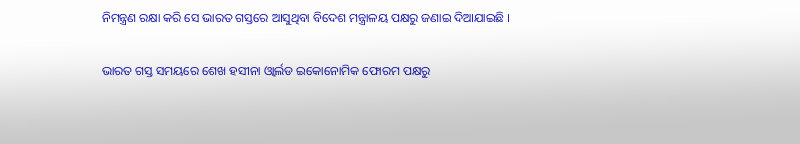ନିମନ୍ତ୍ରଣ ରକ୍ଷା କରି ସେ ଭାରତ ଗସ୍ତରେ ଆସୁଥିବା ବିଦେଶ ମନ୍ତ୍ରାଳୟ ପକ୍ଷରୁ ଜଣାଇ ଦିଆଯାଇଛି ।

ଭାରତ ଗସ୍ତ ସମୟରେ ଶେଖ ହସୀନା ଓ୍ବାର୍ଲଡ ଇକୋନୋମିକ ଫୋରମ ପକ୍ଷରୁ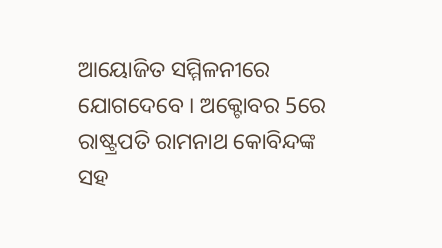ଆୟୋଜିତ ସମ୍ମିଳନୀରେ ଯୋଗଦେବେ । ଅକ୍ଟୋବର 5ରେ ରାଷ୍ଟ୍ରପତି ରାମନାଥ କୋବିନ୍ଦଙ୍କ ସହ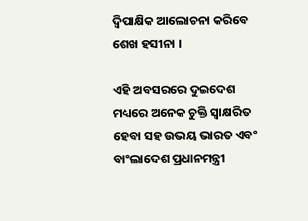ଦ୍ବିପାକ୍ଷିକ ଆଲୋଚନା କରିବେ ଶେଖ ହସୀନା ।

ଏହି ଅବସରରେ ଦୁଇଦେଶ ମଧ୍ୟରେ ଅନେକ ଚୁକ୍ତି ସ୍ବାକ୍ଷରିତ ହେବା ସହ ଉଭୟ ଭାରତ ଏବଂ ବାଂଲାଦେଶ ପ୍ରଧାନମନ୍ତ୍ରୀ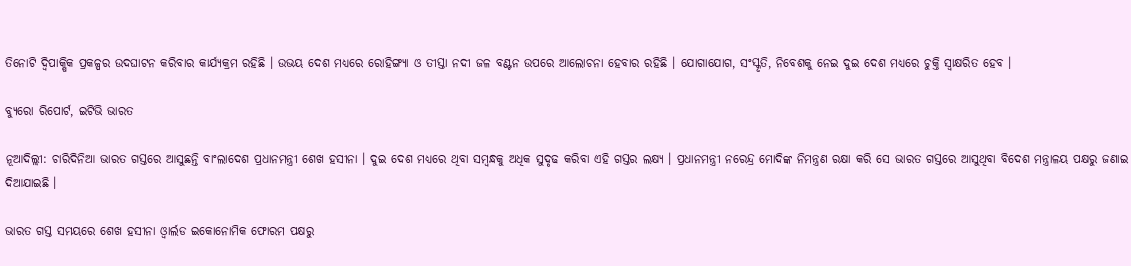ତିନୋଟି ଦ୍ବିପାକ୍ଷିକ ପ୍ରକଳ୍ପର ଉଦଘାଟନ କରିବାର କାର୍ଯ୍ୟକ୍ରମ ରହିଛି । ଉଭୟ ଦେଶ ମଧ୍ୟରେ ରୋହିଙ୍ଗ୍ୟା ଓ ତୀସ୍ତା ନଦୀ ଜଳ ବଣ୍ଟନ ଉପରେ ଆଲୋଚନା ହେବାର ରହିଛି । ଯୋଗାଯୋଗ, ସଂସ୍କୃତି, ନିବେଶକୁ ନେଇ ଦୁଇ ଦେଶ ମଧ୍ୟରେ ଚୁକ୍ତି ସ୍ବାକ୍ଷରିତ ହେବ ।

ବ୍ୟୁରୋ ରିପୋର୍ଟ, ଇଟିଭି ଭାରତ

ନୂଆଦିଲ୍ଲୀ: ଚାରିଦିନିଆ ଭାରତ ଗସ୍ତରେ ଆସୁଛନ୍ତି ବାଂଲାଦେଶ ପ୍ରଧାନମନ୍ତ୍ରୀ ଶେଖ ହସୀନା । ଦୁଇ ଦେଶ ମଧ୍ୟରେ ଥିବା ସମ୍ବନ୍ଧକୁ ଅଧିକ ସୁଦୃଢ କରିବା ଏହି ଗସ୍ତର ଲକ୍ଷ୍ୟ । ପ୍ରଧାନମନ୍ତ୍ରୀ ନରେନ୍ଦ୍ର ମୋଦିଙ୍କ ନିମନ୍ତ୍ରଣ ରକ୍ଷା କରି ସେ ଭାରତ ଗସ୍ତରେ ଆସୁଥିବା ବିଦେଶ ମନ୍ତ୍ରାଳୟ ପକ୍ଷରୁ ଜଣାଇ ଦିଆଯାଇଛି ।

ଭାରତ ଗସ୍ତ ସମୟରେ ଶେଖ ହସୀନା ଓ୍ବାର୍ଲଡ ଇକୋନୋମିକ ଫୋରମ ପକ୍ଷରୁ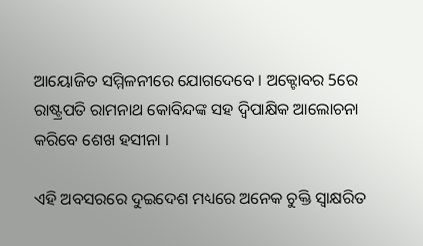ଆୟୋଜିତ ସମ୍ମିଳନୀରେ ଯୋଗଦେବେ । ଅକ୍ଟୋବର 5ରେ ରାଷ୍ଟ୍ରପତି ରାମନାଥ କୋବିନ୍ଦଙ୍କ ସହ ଦ୍ବିପାକ୍ଷିକ ଆଲୋଚନା କରିବେ ଶେଖ ହସୀନା ।

ଏହି ଅବସରରେ ଦୁଇଦେଶ ମଧ୍ୟରେ ଅନେକ ଚୁକ୍ତି ସ୍ବାକ୍ଷରିତ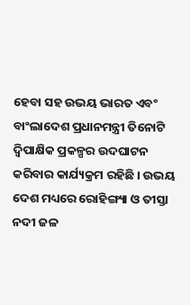ହେବା ସହ ଉଭୟ ଭାରତ ଏବଂ ବାଂଲାଦେଶ ପ୍ରଧାନମନ୍ତ୍ରୀ ତିନୋଟି ଦ୍ବିପାକ୍ଷିକ ପ୍ରକଳ୍ପର ଉଦଘାଟନ କରିବାର କାର୍ଯ୍ୟକ୍ରମ ରହିଛି । ଉଭୟ ଦେଶ ମଧ୍ୟରେ ରୋହିଙ୍ଗ୍ୟା ଓ ତୀସ୍ତା ନଦୀ ଜଳ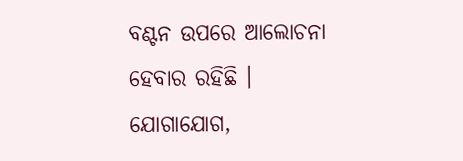ବଣ୍ଟନ ଉପରେ ଆଲୋଚନା ହେବାର ରହିଛି । ଯୋଗାଯୋଗ,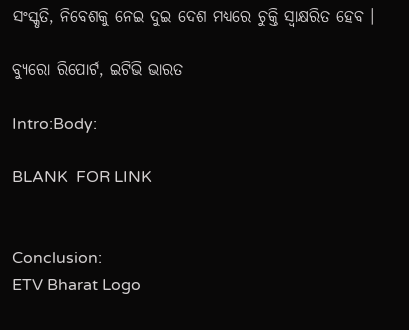ସଂସ୍କୃତି, ନିବେଶକୁ ନେଇ ଦୁଇ ଦେଶ ମଧ୍ୟରେ ଚୁକ୍ତି ସ୍ବାକ୍ଷରିତ ହେବ ।

ବ୍ୟୁରୋ ରିପୋର୍ଟ, ଇଟିଭି ଭାରତ

Intro:Body:

BLANK  FOR LINK


Conclusion:
ETV Bharat Logo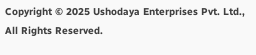Copyright © 2025 Ushodaya Enterprises Pvt. Ltd., All Rights Reserved.